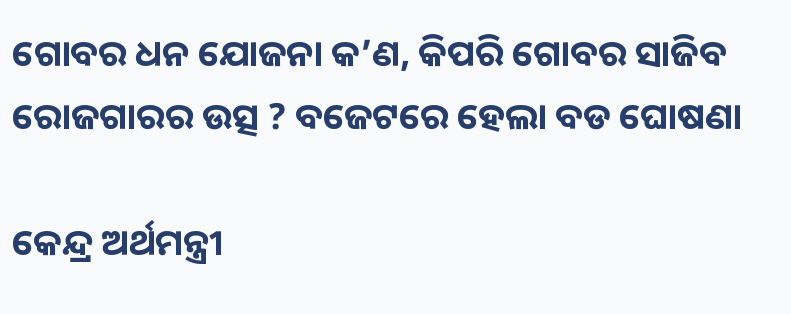ଗୋବର ଧନ ଯୋଜନା କ’ଣ, କିପରି ଗୋବର ସାଜିବ ରୋଜଗାରର ଉତ୍ସ ? ବଜେଟରେ ହେଲା ବଡ ଘୋଷଣା

କେନ୍ଦ୍ର ଅର୍ଥମନ୍ତ୍ରୀ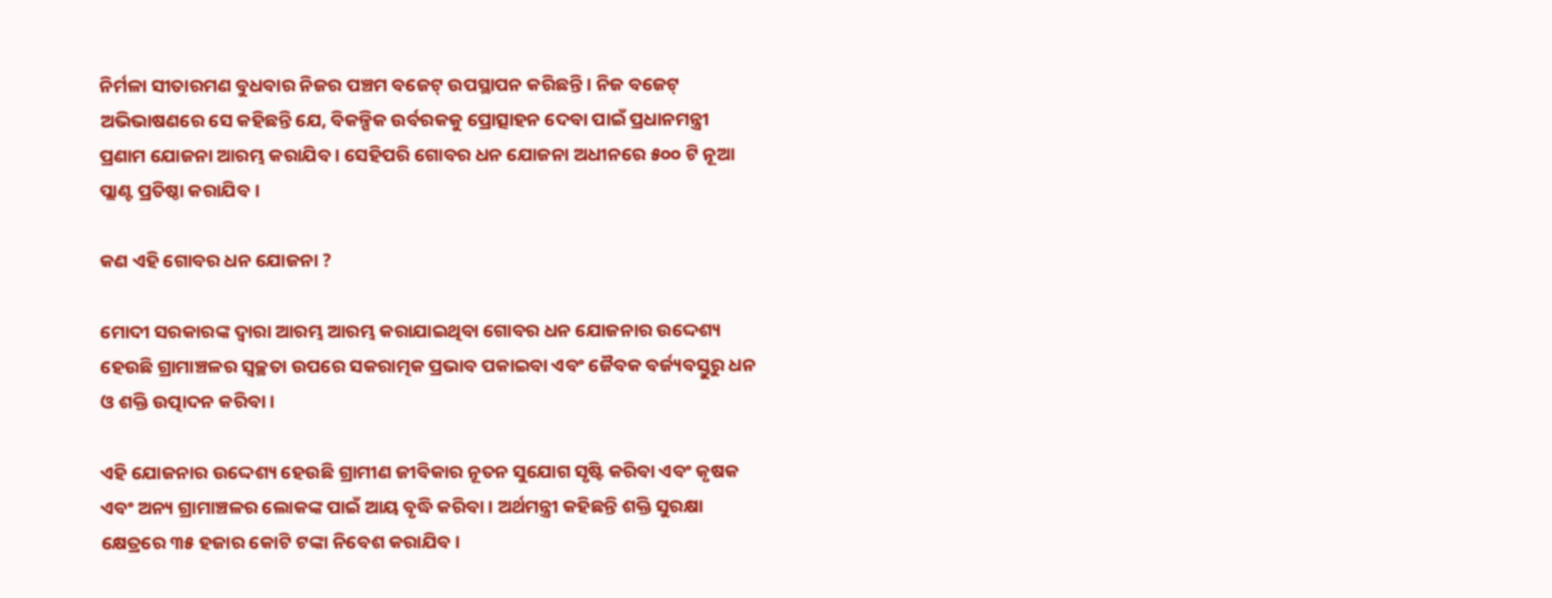ନିର୍ମଳା ସୀତାରମଣ ବୁଧବାର ନିଜର ପଞ୍ଚମ ବଜେଟ୍ ଉପସ୍ଥାପନ କରିଛନ୍ତି । ନିଜ ବଜେଟ୍‌ ଅଭିଭାଷଣରେ ସେ କହିଛନ୍ତି ଯେ, ବିକଳ୍ପିକ ଉର୍ବରକକୁ ପ୍ରୋତ୍ସାହନ ଦେବା ପାଇଁ ପ୍ରଧାନମନ୍ତ୍ରୀ ପ୍ରଣାମ ଯୋଜନା ଆରମ୍ଭ କରାଯିବ । ସେହିପରି ଗୋବର ଧନ ଯୋଜନା ଅଧୀନରେ ୫୦୦ ଟି ନୂଆ ପ୍ଲାଣ୍ଟ ପ୍ରତିଷ୍ଠା କରାଯିବ ।

କଣ ଏହି ଗୋବର ଧନ ଯୋଜନା ?

ମୋଦୀ ସରକାରଙ୍କ ଦ୍ୱାରା ଆରମ୍ଭ ଆରମ୍ଭ କରାଯାଇଥିବା ଗୋବର ଧନ ଯୋଜନାର ଉଦ୍ଦେଶ୍ୟ ହେଉଛି ଗ୍ରାମାଞ୍ଚଳର ସ୍ୱଚ୍ଛତା ଉପରେ ସକରାତ୍ମକ ପ୍ରଭାବ ପକାଇବା ଏବଂ ଜୈବକ ବର୍ଜ୍ୟବସ୍ତୁରୁ ଧନ ଓ ଶକ୍ତି ଉତ୍ପାଦନ କରିବା ।

ଏହି ଯୋଜନାର ଉଦ୍ଦେଶ୍ୟ ହେଉଛି ଗ୍ରାମୀଣ ଜୀବିକାର ନୂତନ ସୁଯୋଗ ସୃଷ୍ଟି କରିବା ଏବଂ କୃଷକ ଏବଂ ଅନ୍ୟ ଗ୍ରାମାଞ୍ଚଳର ଲୋକଙ୍କ ପାଇଁ ଆୟ ବୃଦ୍ଧି କରିବା । ଅର୍ଥମନ୍ତ୍ରୀ କହିଛନ୍ତି ଶକ୍ତି ସୁରକ୍ଷା କ୍ଷେତ୍ରରେ ୩୫ ହଜାର କୋଟି ଟଙ୍କା ନିବେଶ କରାଯିବ।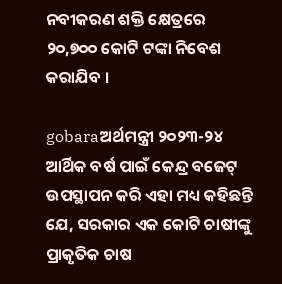ନବୀକରଣ ଶକ୍ତି କ୍ଷେତ୍ରରେ ୨୦,୭୦୦ କୋଟି ଟଙ୍କା ନିବେଶ କରାଯିବ ।

gobaraଅର୍ଥମନ୍ତ୍ରୀ ୨୦୨୩-୨୪ ଆର୍ଥିକ ବର୍ଷ ପାଇଁ କେନ୍ଦ୍ର ବଜେଟ୍ ଉପସ୍ଥାପନ କରି ଏହା ମଧ୍ୟ କହିଛନ୍ତି ଯେ, ସରକାର ଏକ କୋଟି ଚାଷୀଙ୍କୁ ପ୍ରାକୃତିକ ଚାଷ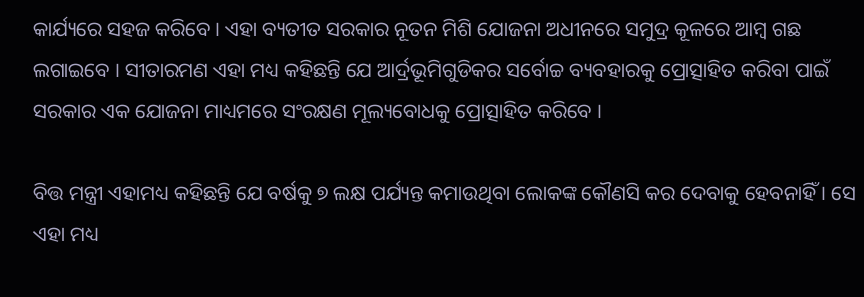କାର୍ଯ୍ୟରେ ସହଜ କରିବେ । ଏହା ବ୍ୟତୀତ ସରକାର ନୂତନ ମିଶି ଯୋଜନା ଅଧୀନରେ ସମୁଦ୍ର କୂଳରେ ଆମ୍ବ ଗଛ ଲଗାଇବେ । ସୀତାରମଣ ଏହା ମଧ୍ୟ କହିଛନ୍ତି ଯେ ଆର୍ଦ୍ରଭୂମିଗୁଡିକର ସର୍ବୋଚ୍ଚ ବ୍ୟବହାରକୁ ପ୍ରୋତ୍ସାହିତ କରିବା ପାଇଁ ସରକାର ଏକ ଯୋଜନା ମାଧ୍ୟମରେ ସଂରକ୍ଷଣ ମୂଲ୍ୟବୋଧକୁ ପ୍ରୋତ୍ସାହିତ କରିବେ ।

ବିତ୍ତ ମନ୍ତ୍ରୀ ଏହାମଧ୍ୟ କହିଛନ୍ତି ଯେ ବର୍ଷକୁ ୭ ଲକ୍ଷ ପର୍ଯ୍ୟନ୍ତ କମାଉଥିବା ଲୋକଙ୍କ କୌଣସି କର ଦେବାକୁ ହେବନାହିଁ । ସେ ଏହା ମଧ୍ୟ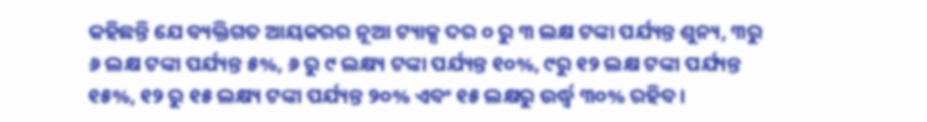କହିଛନ୍ତି ଯେ ବ୍ୟକ୍ତିଗତ ଆୟକରର ନୂଆ ଟ୍ୟାକ୍ସ ଦର ୦ ରୁ ୩ ଲକ୍ଷ ଟଙ୍କା ପର୍ଯ୍ୟନ୍ତ ଶୁନ୍ୟ, ୩ରୁ ୬ ଲକ୍ଷ ଟଙ୍କା ପର୍ଯ୍ୟନ୍ତ ୫%, ୬ ରୁ ୯ ଲକ୍ଷ୍ୟ ଟଙ୍କା ପର୍ଯ୍ୟନ୍ତ ୧୦%, ୯ରୁ ୧୨ ଲକ୍ଷ ଟଙ୍କା ପର୍ଯ୍ୟନ୍ତ ୧୫%, ୧୨ ରୁ ୧୫ ଲକ୍ଷ୍ୟ ଟଙ୍କା ପର୍ଯ୍ୟନ୍ତ ୨୦% ଏବଂ ୧୫ ଲକ୍ଷରୁ ଉର୍ଦ୍ଧ୍ୱ ୩୦% ରହିବ ।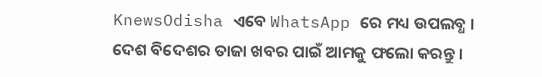KnewsOdisha ଏବେ WhatsApp ରେ ମଧ୍ୟ ଉପଲବ୍ଧ । ଦେଶ ବିଦେଶର ତାଜା ଖବର ପାଇଁ ଆମକୁ ଫଲୋ କରନ୍ତୁ ।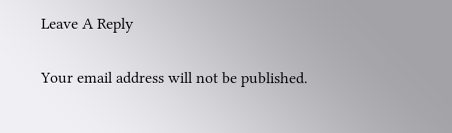Leave A Reply

Your email address will not be published.